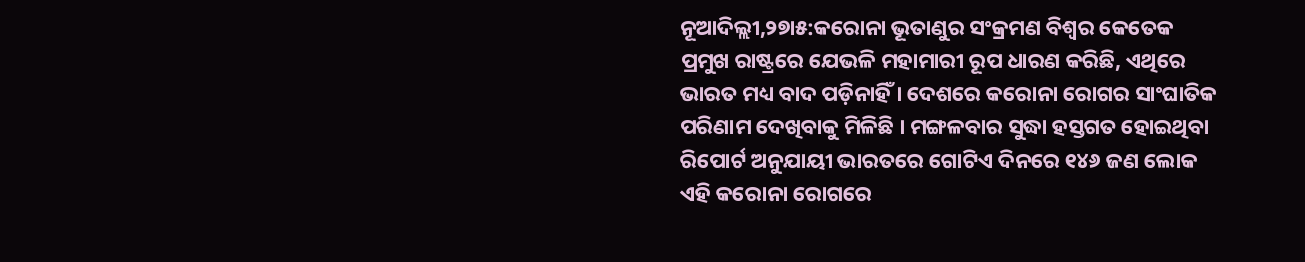ନୂଆଦିଲ୍ଲୀ,୨୭ା୫:କରୋନା ଭୂତାଣୁର ସଂକ୍ରମଣ ବିଶ୍ୱର କେତେକ ପ୍ରମୁଖ ରାଷ୍ଟ୍ରରେ ଯେଭଳି ମହାମାରୀ ରୂପ ଧାରଣ କରିଛି, ଏଥିରେ ଭାରତ ମଧ୍ୟ ବାଦ ପଡ଼ିନାହିଁ । ଦେଶରେ କରୋନା ରୋଗର ସାଂଘାତିକ ପରିଣାମ ଦେଖିବାକୁ ମିଳିଛି । ମଙ୍ଗଳବାର ସୁଦ୍ଧା ହସ୍ତଗତ ହୋଇଥିବା ରିପୋର୍ଟ ଅନୁଯାୟୀ ଭାରତରେ ଗୋଟିଏ ଦିନରେ ୧୪୬ ଜଣ ଲୋକ ଏହି କରୋନା ରୋଗରେ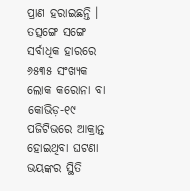ପ୍ରାଣ ହରାଇଛନ୍ତି । ତତ୍ସଙ୍ଗେ ସଙ୍ଗେ ସର୍ବାଧିକ ହାରରେ ୬୫୩୫ ସଂଖ୍ୟକ ଲୋକ କରୋନା ବା କୋଭିଡ଼-୧୯ ପଜିଟିଭରେ ଆକ୍ରାନ୍ତ ହୋଇଥିବା ଘଟଣା ଭୟଙ୍କର ସ୍ଥିତି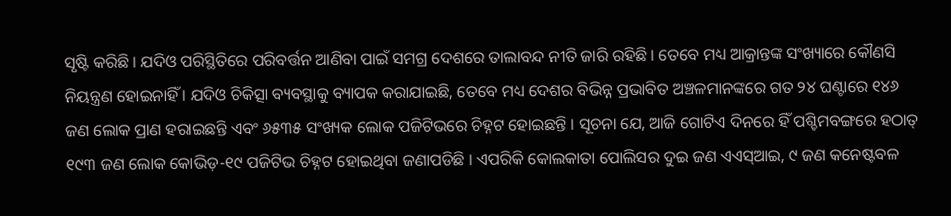ସୃଷ୍ଟି କରିଛି । ଯଦିଓ ପରିସ୍ଥିତିରେ ପରିବର୍ତ୍ତନ ଆଣିବା ପାଇଁ ସମଗ୍ର ଦେଶରେ ତାଲାବନ୍ଦ ନୀତି ଜାରି ରହିଛି । ତେବେ ମଧ୍ୟ ଆକ୍ରାନ୍ତଙ୍କ ସଂଖ୍ୟାରେ କୌଣସି ନିୟନ୍ତ୍ରଣ ହୋଇନାହିଁ । ଯଦିଓ ଚିକିତ୍ସା ବ୍ୟବସ୍ଥାକୁ ବ୍ୟାପକ କରାଯାଇଛି, ତେବେ ମଧ୍ୟ ଦେଶର ବିଭିନ୍ନ ପ୍ରଭାବିତ ଅଞ୍ଚଳମାନଙ୍କରେ ଗତ ୨୪ ଘଣ୍ଟାରେ ୧୪୬ ଜଣ ଲୋକ ପ୍ରାଣ ହରାଇଛନ୍ତି ଏବଂ ୬୫୩୫ ସଂଖ୍ୟକ ଲୋକ ପଜିଟିଭରେ ଚିହ୍ନଟ ହୋଇଛନ୍ତି । ସୂଚନା ଯେ, ଆଜି ଗୋଟିଏ ଦିନରେ ହିଁ ପଶ୍ଚିମବଙ୍ଗରେ ହଠାତ୍ ୧୯୩ ଜଣ ଲୋକ କୋଭିଡ଼-୧୯ ପଜିଟିଭ ଚିହ୍ନଟ ହୋଇଥିବା ଜଣାପଡିଛି । ଏପରିକି କୋଲକାତା ପୋଲିସର ଦୁଇ ଜଣ ଏଏସ୍ଆଇ, ୯ ଜଣ କନେଷ୍ଟବଳ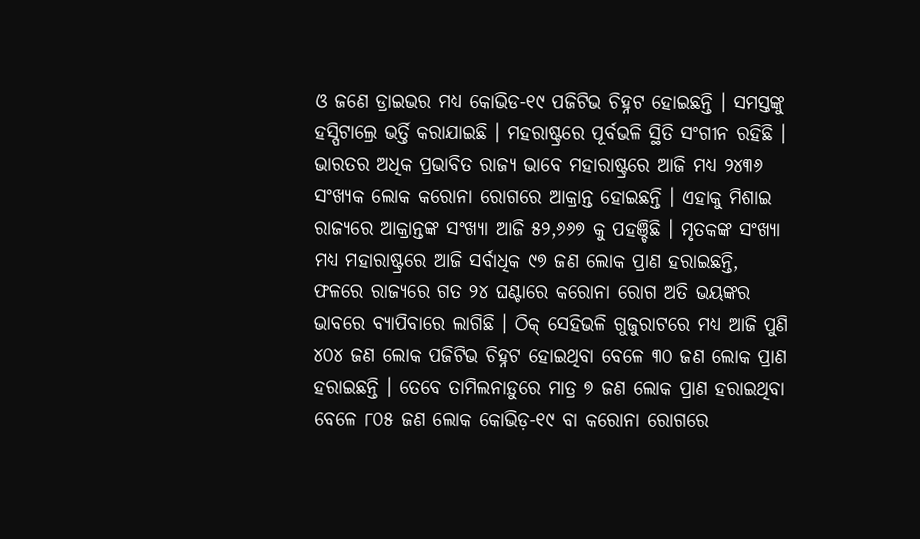ଓ ଜଣେ ଡ୍ରାଇଭର ମଧ୍ୟ କୋଭିଡ-୧୯ ପଜିଟିଭ ଚିହ୍ନଟ ହୋଇଛନ୍ତି । ସମସ୍ତଙ୍କୁ ହସ୍ପିଟାଲ୍ରେ ଭର୍ତ୍ତି କରାଯାଇଛି । ମହରାଷ୍ଟ୍ରରେ ପୂର୍ବଭଳି ସ୍ଥିତି ସଂଗୀନ ରହିଛି । ଭାରତର ଅଧିକ ପ୍ରଭାବିତ ରାଜ୍ୟ ଭାବେ ମହାରାଷ୍ଟ୍ରରେ ଆଜି ମଧ୍ୟ ୨୪୩୬ ସଂଖ୍ୟକ ଲୋକ କରୋନା ରୋଗରେ ଆକ୍ରାନ୍ତ ହୋଇଛନ୍ତି । ଏହାକୁ ମିଶାଇ ରାଜ୍ୟରେ ଆକ୍ରାନ୍ତଙ୍କ ସଂଖ୍ୟା ଆଜି ୫୨,୬୬୭ କୁ ପହଞ୍ଚିଛି । ମୃତକଙ୍କ ସଂଖ୍ୟା ମଧ୍ୟ ମହାରାଷ୍ଟ୍ରରେ ଆଜି ସର୍ବାଧିକ ୯୭ ଜଣ ଲୋକ ପ୍ରାଣ ହରାଇଛନ୍ତି, ଫଳରେ ରାଜ୍ୟରେ ଗତ ୨୪ ଘଣ୍ଟାରେ କରୋନା ରୋଗ ଅତି ଭୟଙ୍କର ଭାବରେ ବ୍ୟାପିବାରେ ଲାଗିଛି । ଠିକ୍ ସେହିଭଳି ଗୁଜୁରାଟରେ ମଧ୍ୟ ଆଜି ପୁଣି ୪୦୪ ଜଣ ଲୋକ ପଜିଟିଭ ଚିହ୍ନଟ ହୋଇଥିବା ବେଳେ ୩୦ ଜଣ ଲୋକ ପ୍ରାଣ ହରାଇଛନ୍ତି । ତେବେ ତାମିଲନାଡ଼ୁରେ ମାତ୍ର ୭ ଜଣ ଲୋକ ପ୍ରାଣ ହରାଇଥିବା ବେଳେ ୮୦୫ ଜଣ ଲୋକ କୋଭିଡ଼-୧୯ ବା କରୋନା ରୋଗରେ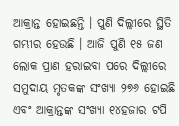ଆକ୍ରାନ୍ତ ହୋଇଛନ୍ତି । ପୁଣି ଦିଲ୍ଲୀରେ ସ୍ଥିତି ଗମ୍ଭୀର ହେଉଛି । ଆଜି ପୁଣି ୧୫ ଜଣ ଲୋକ ପ୍ରାଣ ହରାଇବା ପରେ ଦିଲ୍ଲୀରେ ସମୁଦାୟ ମୃତକଙ୍କ ସଂଖ୍ୟା ୨୭୬ ହୋଇଛି ଏବଂ ଆକ୍ରାନ୍ତଙ୍କ ସଂଖ୍ୟା ୧୪ହଜାର ଟପି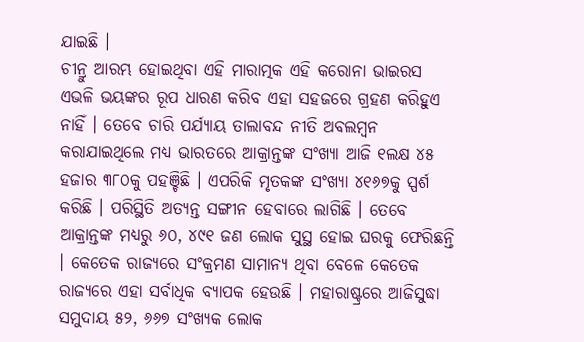ଯାଇଛି ।
ଚୀନ୍ରୁ ଆରମ୍ଭ ହୋଇଥିବା ଏହି ମାରାତ୍ମକ ଏହି କରୋନା ଭାଇରସ ଏଭଳି ଭୟଙ୍କର ରୂପ ଧାରଣ କରିବ ଏହା ସହଜରେ ଗ୍ରହଣ କରିହୁଏ ନାହିଁ । ତେବେ ଚାରି ପର୍ଯ୍ୟାୟ ତାଲାବନ୍ଦ ନୀତି ଅବଲମ୍ବନ କରାଯାଇଥିଲେ ମଧ୍ୟ ଭାରତରେ ଆକ୍ରାନ୍ତଙ୍କ ସଂଖ୍ୟା ଆଜି ୧ଲକ୍ଷ ୪୫ ହଜାର ୩୮୦କୁ ପହଞ୍ଚିଛି । ଏପରିକି ମୃତକଙ୍କ ସଂଖ୍ୟା ୪୧୬୭କୁ ସ୍ପର୍ଶ କରିଛି । ପରିସ୍ଥିତି ଅତ୍ୟନ୍ତ ସଙ୍ଗୀନ ହେବାରେ ଲାଗିଛି । ତେବେ ଆକ୍ରାନ୍ତଙ୍କ ମଧ୍ୟରୁ ୬୦, ୪୯୧ ଜଣ ଲୋକ ସୁସ୍ଥ ହୋଇ ଘରକୁ ଫେରିଛନ୍ତି । କେତେକ ରାଜ୍ୟରେ ସଂକ୍ରମଣ ସାମାନ୍ୟ ଥିବା ବେଳେ କେତେକ ରାଜ୍ୟରେ ଏହା ସର୍ବାଧିକ ବ୍ୟାପକ ହେଉଛି । ମହାରାଷ୍ଟ୍ରରେ ଆଜିସୁଦ୍ଧା ସମୁଦାୟ ୫୨, ୬୬୭ ସଂଖ୍ୟକ ଲୋକ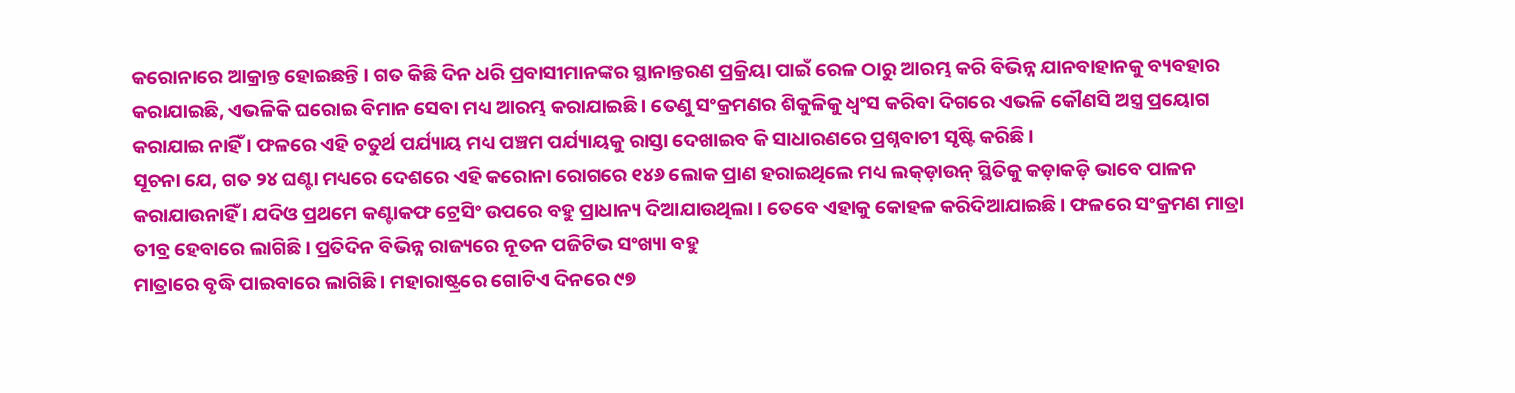କରୋନାରେ ଆକ୍ରାନ୍ତ ହୋଇଛନ୍ତି । ଗତ କିଛି ଦିନ ଧରି ପ୍ରବାସୀମାନଙ୍କର ସ୍ଥାନାନ୍ତରଣ ପ୍ରକ୍ରିୟା ପାଇଁ ରେଳ ଠାରୁ ଆରମ୍ଭ କରି ବିଭିନ୍ନ ଯାନବାହାନକୁ ବ୍ୟବହାର କରାଯାଇଛି, ଏଭଳିକି ଘରୋଇ ବିମାନ ସେବା ମଧ୍ୟ ଆରମ୍ଭ କରାଯାଇଛି । ତେଣୁ ସଂକ୍ରମଣର ଶିକୁଳିକୁ ଧ୍ୱଂସ କରିବା ଦିଗରେ ଏଭଳି କୌଣସି ଅସ୍ତ୍ର ପ୍ରୟୋଗ କରାଯାଇ ନାହିଁ । ଫଳରେ ଏହି ଚତୁର୍ଥ ପର୍ଯ୍ୟାୟ ମଧ୍ୟ ପଞ୍ଚମ ପର୍ଯ୍ୟାୟକୁ ରାସ୍ତା ଦେଖାଇବ କି ସାଧାରଣରେ ପ୍ରଶ୍ନବାଚୀ ସୃଷ୍ଟି କରିଛି ।
ସୂଚନା ଯେ, ଗତ ୨୪ ଘଣ୍ଟା ମଧ୍ୟରେ ଦେଶରେ ଏହି କରୋନା ରୋଗରେ ୧୪୬ ଲୋକ ପ୍ରାଣ ହରାଇଥିଲେ ମଧ୍ୟ ଲକ୍ଡ଼ାଉନ୍ ସ୍ଥିତିକୁ କଡ଼ାକଡ଼ି ଭାବେ ପାଳନ କରାଯାଉନାହିଁ । ଯଦିଓ ପ୍ରଥମେ କଣ୍ଟାକଫ ଟ୍ରେସିଂ ଉପରେ ବହୁ ପ୍ରାଧାନ୍ୟ ଦିଆଯାଉଥିଲା । ତେବେ ଏହାକୁ କୋହଳ କରିଦିଆଯାଇଛି । ଫଳରେ ସଂକ୍ରମଣ ମାତ୍ରା ତୀବ୍ର ହେବାରେ ଲାଗିଛି । ପ୍ରତିଦିନ ବିଭିନ୍ନ ରାଜ୍ୟରେ ନୂତନ ପଜିଟିଭ ସଂଖ୍ୟା ବହୁ
ମାତ୍ରାରେ ବୃଦ୍ଧି ପାଇବାରେ ଲାଗିଛି । ମହାରାଷ୍ଟ୍ରରେ ଗୋଟିଏ ଦିନରେ ୯୭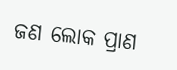ଜଣ ଲୋକ ପ୍ରାଣ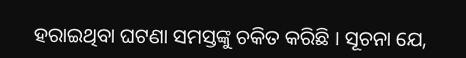ହରାଇଥିବା ଘଟଣା ସମସ୍ତଙ୍କୁ ଚକିତ କରିଛି । ସୂଚନା ଯେ,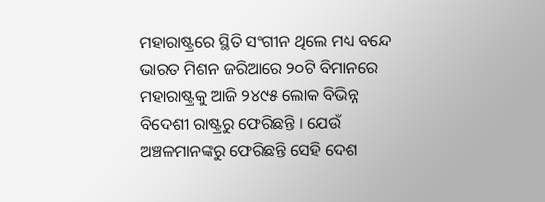ମହାରାଷ୍ଟ୍ରରେ ସ୍ଥିତି ସଂଗୀନ ଥିଲେ ମଧ୍ୟ ବନ୍ଦେ ଭାରତ ମିଶନ ଜରିଆରେ ୨୦ଟି ବିମାନରେ ମହାରାଷ୍ଟ୍ରକୁ ଆଜି ୨୪୯୫ ଲୋକ ବିଭିନ୍ନ ବିଦେଶୀ ରାଷ୍ଟ୍ରରୁ ଫେରିଛନ୍ତି । ଯେଉଁ ଅଞ୍ଚଳମାନଙ୍କରୁ ଫେରିଛନ୍ତି ସେହି ଦେଶ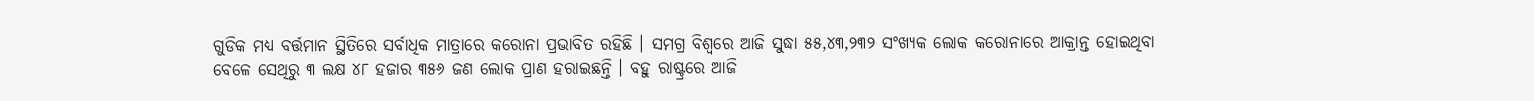ଗୁଡିକ ମଧ୍ୟ ବର୍ତ୍ତମାନ ସ୍ଥିତିରେ ସର୍ବାଧିକ ମାତ୍ରାରେ କରୋନା ପ୍ରଭାବିତ ରହିଛି । ସମଗ୍ର ବିଶ୍ୱରେ ଆଜି ସୁଦ୍ଧା ୫୫,୪୩,୨୩୨ ସଂଖ୍ୟକ ଲୋକ କରୋନାରେ ଆକ୍ରାନ୍ତ ହୋଇଥିବା ବେଳେ ସେଥିରୁ ୩ ଲକ୍ଷ ୪୮ ହଜାର ୩୫୬ ଜଣ ଲୋକ ପ୍ରାଣ ହରାଇଛନ୍ତି । ବହୁ ରାଷ୍ଟ୍ରରେ ଆଜି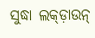ସୁଦ୍ଧା ଲକ୍ଡ଼ାଉନ୍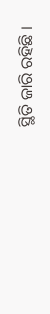ସ୍ଥିତି ଜାରି ରହିଛି ।